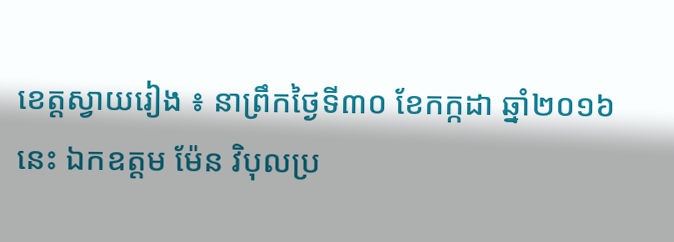ខេត្តស្វាយរៀង ៖ នាព្រឹកថ្ងៃទី៣០ ខែកក្កដា ឆ្នាំ២០១៦នេះ ឯកឧត្តម ម៉ែន វិបុលប្រ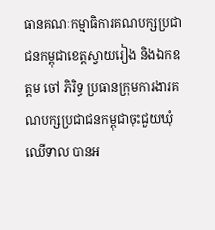ធានគណៈកម្មាធិការគណបក្សប្រជាជនកម្ពុជាខេត្តស្វាយរៀង និងឯកឧត្ដម ចៅ ភិរិទ្ធ ប្រធានក្រុមការងារគណបក្សប្រជាជនកម្ពុជាចុះជួយឃុំឈើទាល បានអ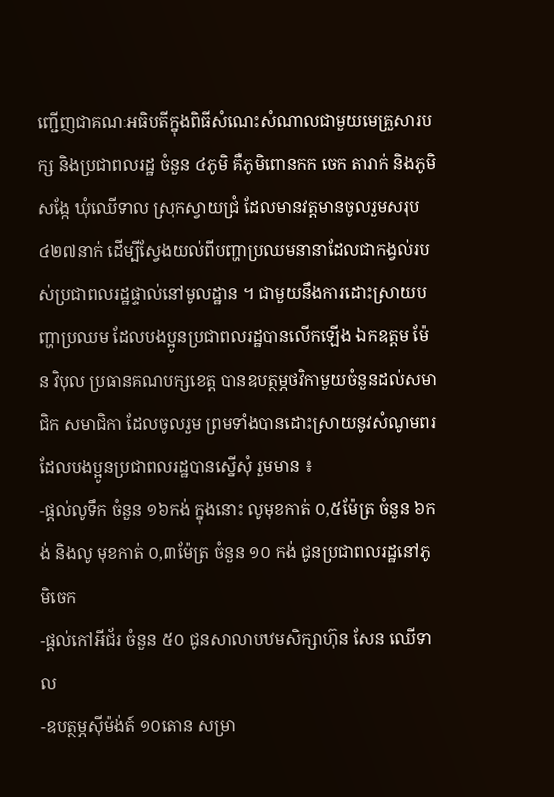ញ្ជើញជាគណៈអធិបតីក្នុងពិធីសំណេះសំណាលជាមួយមេគ្រួសារបក្ស និងប្រជាពលរដ្ឋ ចំនួន ៤ភូមិ គឺភូមិពោនកក ចេក តារាក់ និងភូមិសង្កែ ឃុំឈើទាល ស្រុកស្វាយជ្រំ ដែលមានវត្តមានចូលរួមសរុប ៤២៧នាក់ ដើម្បីស្វែងយល់ពីបញ្ហាប្រឈមនានាដែលជាកង្វល់របស់ប្រជាពលរដ្ឋផ្ទាល់នៅមូលដ្ឋាន ។ ជាមួយនឹងការដោះស្រាយបញ្ហាប្រឈម ដែលបងប្អូនប្រជាពលរដ្ឋបានលើកឡើង ឯកឧត្ដម ម៉ែន វិបុល ប្រធានគណបក្សខេត្ត បានឧបត្ថម្ភថវិកាមួយចំនួនដល់សមាជិក សមាជិកា ដែលចូលរួម ព្រមទាំងបានដោះសា្រយនូវសំណូមពរដែលបងប្អូនប្រជាពលរដ្ឋបានស្នើសុំ រួមមាន ៖
-ផ្ដល់លូទឹក ចំនួន ១៦កង់ ក្នុងនោះ លូមុខកាត់ ០,៥ម៉ែត្រ ចំនួន ៦កង់ និងលូ មុខកាត់ ០,៣ម៉ែត្រ ចំនួន ១០ កង់ ជូនប្រជាពលរដ្ឋនៅភូមិចេក
-ផ្ដល់កៅអីជ័រ ចំនួន ៥០ ជូនសាលាបឋមសិក្សាហ៊ុន សែន ឈើទាល
-ឧបត្ថម្ភស៊ីម៉ង់ត៍ ១០តោន សម្រា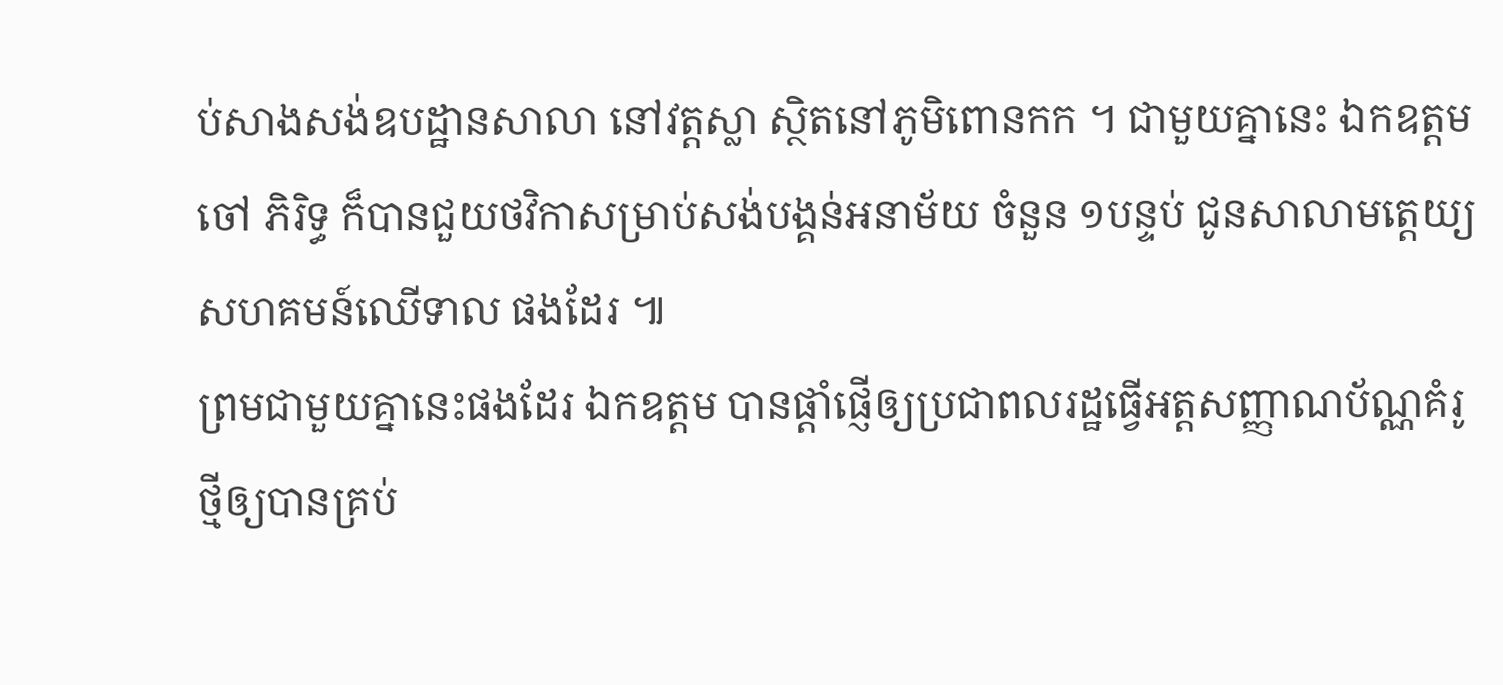ប់សាងសង់ឧបដ្ឋានសាលា នៅវត្តស្លា ស្ថិតនៅភូមិពោនកក ។ ជាមួយគ្នានេះ ឯកឧត្ដម ចៅ ភិរិទ្ធ ក៏បានជួយថវិកាសម្រាប់សង់បង្គន់អនាម័យ ចំនួន ១បន្ទប់ ជូនសាលាមត្តេយ្យសហគមន៍ឈើទាល ផងដែរ ៕
ព្រមជាមួយគ្នានេះផងដែរ ឯកឧត្តម បានផ្តាំផ្ញើឲ្យប្រជាពលរដ្ឋធ្វើអត្តសញ្ញាណប័ណ្ណគំរូថ្មីឲ្យបានគ្រប់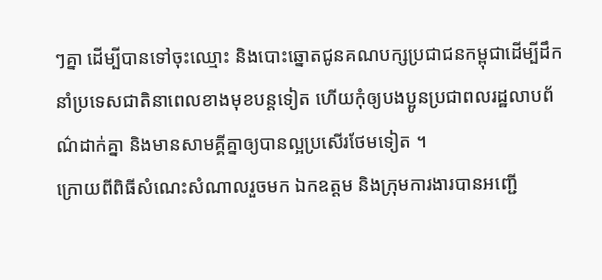ៗគ្នា ដើម្បីបានទៅចុះឈ្មោះ និងបោះឆ្នោតជូនគណបក្សប្រជាជនកម្ពុជាដើម្បីដឹកនាំប្រទេសជាតិនាពេលខាងមុខបន្តទៀត ហើយកុំឲ្យបងប្អូនប្រជាពលរដ្ឋលាបព័ណ៌ដាក់គ្នា និងមានសាមគ្គីគ្នាឲ្យបានល្អប្រសើរថែមទៀត ។
ក្រោយពីពិធីសំណេះសំណាលរួចមក ឯកឧត្តម និងក្រុមការងារបានអញ្ជើ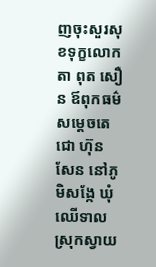ញចុះសួរសុខទុក្ខលោកតា ពុត សឿន ឪពុកធម៌សម្តេចតេជោ ហ៊ុន សែន នៅភូមិសង្កែ ឃុំឈើទាល ស្រុកស្វាយ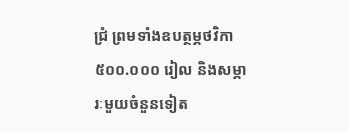ជ្រំ ព្រមទាំងឧបត្ថម្ភថវិកា ៥០០.០០០ រៀល និងសម្ភារៈមួយចំនួនទៀត